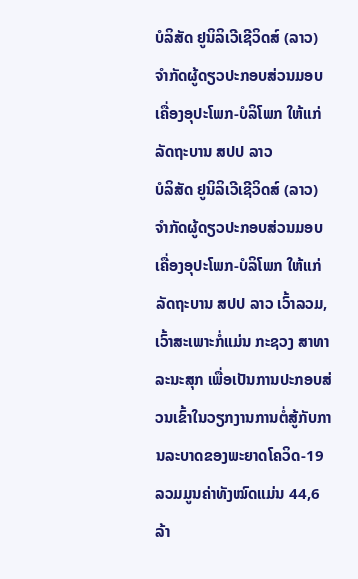ບໍລິສັດ ຢູນິລິເວີເຊີວິດສ໌ (ລາວ) ຈຳກັດຜູ້ດຽວປະກອບສ່ວນມອບເຄື່ອງອຸປະໂພກ-ບໍລິໂພກ ໃຫ້ແກ່ລັດຖະບານ ສປປ ລາວ
ບໍລິສັດ ຢູນິລິເວີເຊີວິດສ໌ (ລາວ) ຈຳກັດຜູ້ດຽວປະກອບສ່ວນມອບເຄື່ອງອຸປະໂພກ-ບໍລິໂພກ ໃຫ້ແກ່ລັດຖະບານ ສປປ ລາວ ເວົ້າລວມ, ເວົ້າສະເພາະກໍ່ແມ່ນ ກະຊວງ ສາທາລະນະສຸກ ເພື່ອເປັນການປະກອບສ່ວນເຂົ້າໃນວຽກງານການຕໍ່ສູ້ກັບການລະບາດຂອງພະຍາດໂຄວິດ-19 ລວມມູນຄ່າທັງໝົດແມ່ນ 44,6 ລ້າ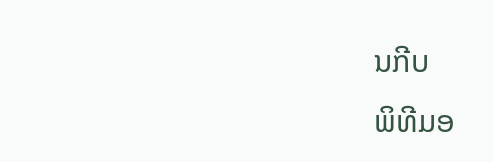ນກີບ
ພິທີມອ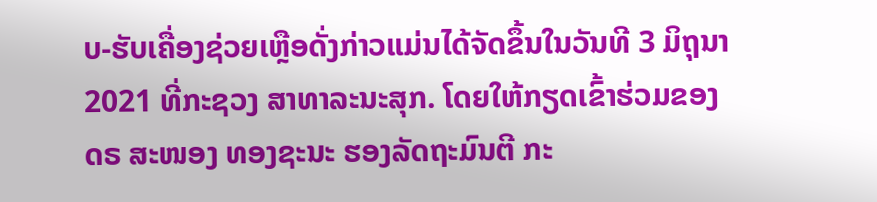ບ-ຮັບເຄື່ອງຊ່ວຍເຫຼືອດັ່ງກ່າວແມ່ນໄດ້ຈັດຂຶ້ນໃນວັນທີ 3 ມິຖຸນາ 2021 ທີ່ກະຊວງ ສາທາລະນະສຸກ. ໂດຍໃຫ້ກຽດເຂົ້າຮ່ວມຂອງ ດຣ ສະໜອງ ທອງຊະນະ ຮອງລັດຖະມົນຕີ ກະ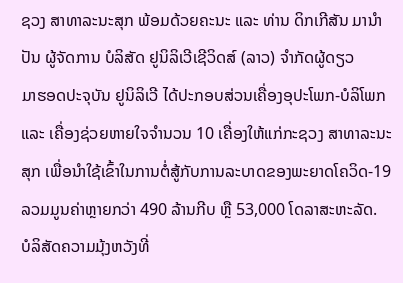ຊວງ ສາທາລະນະສຸກ ພ້ອມດ້ວຍຄະນະ ແລະ ທ່ານ ດິກເກີສັນ ມານຳປັນ ຜູ້ຈັດການ ບໍລິສັດ ຢູນິລິເວີເຊີວິດສ໌ (ລາວ) ຈຳກັດຜູ້ດຽວ
ມາຮອດປະຈຸບັນ ຢູນິລິເວີ ໄດ້ປະກອບສ່ວນເຄື່ອງອຸປະໂພກ-ບໍລິໂພກ ແລະ ເຄື່ອງຊ່ວຍຫາຍໃຈຈຳນວນ 10 ເຄື່ອງໃຫ້ແກ່ກະຊວງ ສາທາລະນະສຸກ ເພື່ອນຳໃຊ້ເຂົ້າໃນການຕໍ່ສູ້ກັບການລະບາດຂອງພະຍາດໂຄວິດ-19 ລວມມູນຄ່າຫຼາຍກວ່າ 490 ລ້ານກີບ ຫຼື 53,000 ໂດລາສະຫະລັດ.
ບໍລິສັດຄວາມມຸ້ງຫວັງທີ່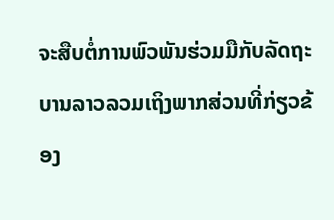ຈະສືບຕໍ່ການພົວພັນຮ່ວມມືກັບລັດຖະບານລາວລວມເຖິງພາກສ່ວນທີ່ກ່ຽວຂ້ອງ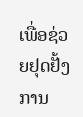ເພື່ອຊ່ວຍຢຸດຢັ້ງການ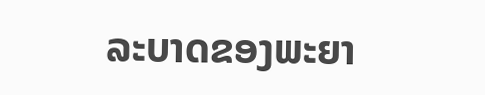ລະບາດຂອງພະຍາ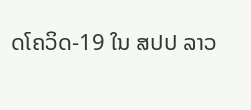ດໂຄວິດ-19 ໃນ ສປປ ລາວ